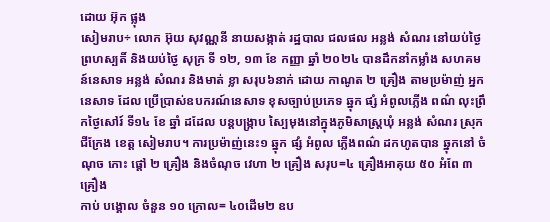ដោយ អ៊ុក ផ្លុង
សៀមរាប÷ លោក អ៊ុយ សុវណ្ណនី នាយសង្កាត់ រដ្ឋបាល ជលផល អន្លង់ សំណរ នៅយប់ថ្ងៃ ព្រហស្បតិ៍ និងយប់ថ្ងៃ សុក្រ ទី ១២, ១៣ ខែ កញ្ញា ឆ្នាំ ២០២៤ បានដឹកនាំកម្លាំង សហគមន៍នេសាទ អន្លង់ សំណរ និងមាត់ ខ្លា សរុប៦នាក់ ដោយ កាណូត ២ គ្រឿង តាមប្រម៉ាញ់ អ្នកនេសាទ ដែល ប្រើប្រាស់ឧបករណ៍នេសាទ ខុសច្បាប់ប្រភេទ ឆ្នុក ផ្សំ អំពូលភ្លើង ពណ៌ លុះព្រឹកថ្ងៃសៅរ៍ ទី១៤ ខែ ឆ្នាំ ដដែល បន្តបង្ក្រាប ស្បៃមុងនៅក្នុងភូមិសាស្ត្រឃុំ អន្លង់ សំណរ ស្រុក ជីក្រែង ខេត្ត សៀមរាប។ ការប្រម៉ាញ់នេះ១ ឆ្នុក ផ្សំ អំពូល ភ្លើងពណ៌ ដកហូតបាន ឆ្នុកនៅ ចំណុច កោះ ផ្តៅ ២ គ្រឿង និងចំណុច វេហា ២ គ្រឿង សរុប=៤ គ្រឿងអាគុយ ៥០ អំពែ ៣ គ្រឿង
កាប់ បង្គោល ចំនួន ១០ ក្រោល= ៤០ដើម២ ឧប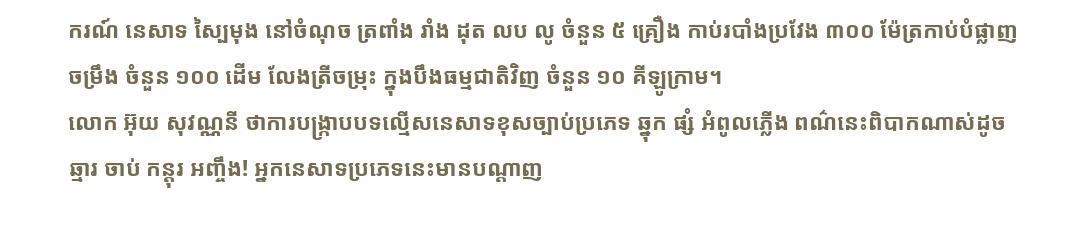ករណ៍ នេសាទ ស្បៃមុង នៅចំណុច ត្រពាំង រាំង ដុត លប លូ ចំនួន ៥ គ្រឿង កាប់របាំងប្រវែង ៣០០ ម៉ែត្រកាប់បំផ្លាញ ចម្រឹង ចំនួន ១០០ ដើម លែងត្រីចម្រុះ ក្នុងបឹងធម្មជាតិវិញ ចំនួន ១០ គីឡូក្រាម។
លោក អ៊ុយ សុវណ្ណនី ថាការបង្ក្រាបបទល្មើសនេសាទខុសច្បាប់ប្រភេទ ឆ្នុក ផ្សំ អំពូលភ្លើង ពណ៌នេះពិបាកណាស់ដូចឆ្មារ ចាប់ កន្ដុរ អញ្ចឹង! អ្នកនេសាទប្រភេទនេះមានបណ្ដាញ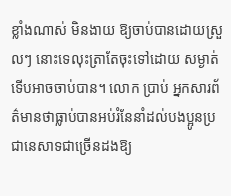ខ្លាំងណាស់ មិនងាយ ឱ្យចាប់បានដោយស្រួលៗ នោះទេលុះត្រាតែចុះទៅដោយ សម្ងាត់ទើបអាចចាប់បាន។ លោក ប្រាប់ អ្នកសារព័ត៌មានថាធ្លាប់បានអប់រំនែនាំដល់បងប្អូនប្រជានេសាទជាច្រើនដងឱ្យ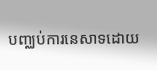បញ្ឈប់ការនេសាទដោយ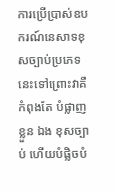ការប្រើប្រាស់ឧបករណ៍នេសាទខុសច្បាប់ប្រភេទនេះទៅព្រោះវាគឺកំពុងតែ បំផ្លាញខ្លួន ឯង ខុសច្បាប់ ហើយបំផ្លិចបំ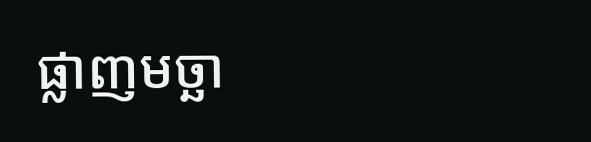ផ្លាញមច្ឆា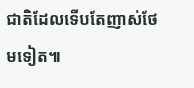ជាតិដែលទើបតែញាស់ថែមទៀត៕